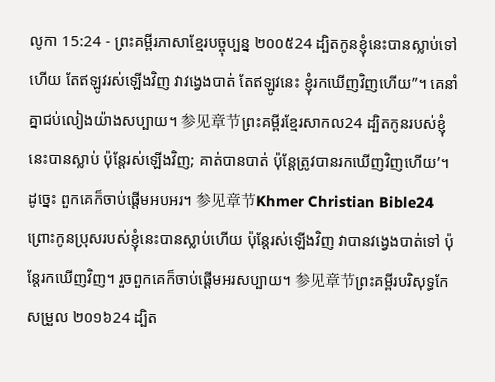លូកា 15:24 - ព្រះគម្ពីរភាសាខ្មែរបច្ចុប្បន្ន ២០០៥24 ដ្បិតកូនខ្ញុំនេះបានស្លាប់ទៅហើយ តែឥឡូវរស់ឡើងវិញ វាវង្វេងបាត់ តែឥឡូវនេះ ខ្ញុំរកឃើញវិញហើយ”។ គេនាំគ្នាជប់លៀងយ៉ាងសប្បាយ។ 参见章节ព្រះគម្ពីរខ្មែរសាកល24 ដ្បិតកូនរបស់ខ្ញុំនេះបានស្លាប់ ប៉ុន្តែរស់ឡើងវិញ; គាត់បានបាត់ ប៉ុន្តែត្រូវបានរកឃើញវិញហើយ’។ ដូច្នេះ ពួកគេក៏ចាប់ផ្ដើមអបអរ។ 参见章节Khmer Christian Bible24 ព្រោះកូនប្រុសរបស់ខ្ញុំនេះបានស្លាប់ហើយ ប៉ុន្ដែរស់ឡើងវិញ វាបានវង្វេងបាត់ទៅ ប៉ុន្ដែរកឃើញវិញ។ រួចពួកគេក៏ចាប់ផ្ដើមអរសប្បាយ។ 参见章节ព្រះគម្ពីរបរិសុទ្ធកែសម្រួល ២០១៦24 ដ្បិត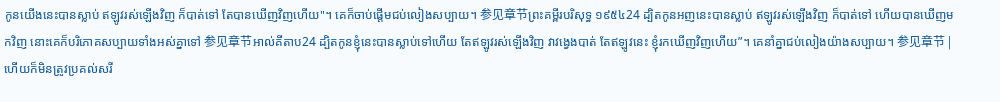កូនយើងនេះបានស្លាប់ ឥឡូវរស់ឡើងវិញ ក៏បាត់ទៅ តែបានឃើញវិញហើយ"។ គេក៏ចាប់ផ្តើមជប់លៀងសប្បាយ។ 参见章节ព្រះគម្ពីរបរិសុទ្ធ ១៩៥៤24 ដ្បិតកូនអញនេះបានស្លាប់ ឥឡូវរស់ឡើងវិញ ក៏បាត់ទៅ ហើយបានឃើញមកវិញ នោះគេក៏បរិភោគសប្បាយទាំងអស់គ្នាទៅ 参见章节អាល់គីតាប24 ដ្បិតកូនខ្ញុំនេះបានស្លាប់ទៅហើយ តែឥឡូវរស់ឡើងវិញ វាវង្វេងបាត់ តែឥឡូវនេះ ខ្ញុំរកឃើញវិញហើយ”។ គេនាំគ្នាជប់លៀងយ៉ាងសប្បាយ។ 参见章节 |
ហើយក៏មិនត្រូវប្រគល់សរី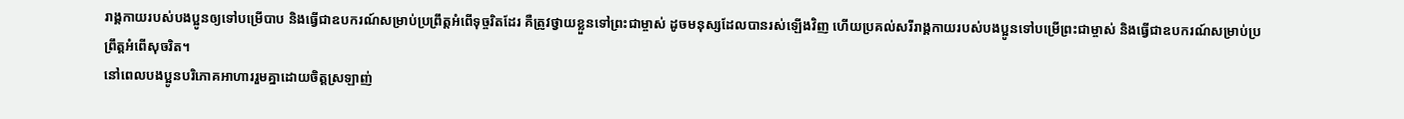រាង្គកាយរបស់បងប្អូនឲ្យទៅបម្រើបាប និងធ្វើជាឧបករណ៍សម្រាប់ប្រព្រឹត្តអំពើទុច្ចរិតដែរ គឺត្រូវថ្វាយខ្លួនទៅព្រះជាម្ចាស់ ដូចមនុស្សដែលបានរស់ឡើងវិញ ហើយប្រគល់សរីរាង្គកាយរបស់បងប្អូនទៅបម្រើព្រះជាម្ចាស់ និងធ្វើជាឧបករណ៍សម្រាប់ប្រព្រឹត្តអំពើសុចរិត។
នៅពេលបងប្អូនបរិភោគអាហាររួមគ្នាដោយចិត្តស្រឡាញ់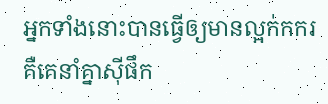អ្នកទាំងនោះបានធ្វើឲ្យមានល្អក់កករ គឺគេនាំគ្នាស៊ីផឹក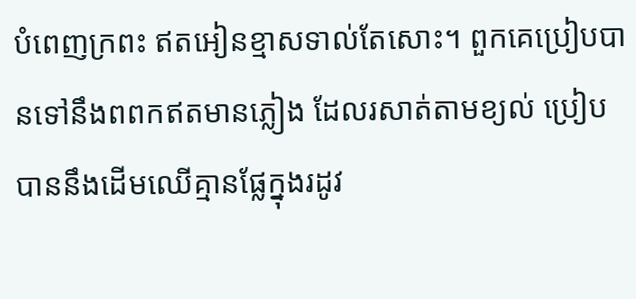បំពេញក្រពះ ឥតអៀនខ្មាសទាល់តែសោះ។ ពួកគេប្រៀបបានទៅនឹងពពកឥតមានភ្លៀង ដែលរសាត់តាមខ្យល់ ប្រៀបបាននឹងដើមឈើគ្មានផ្លែក្នុងរដូវ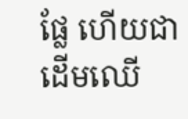ផ្លែ ហើយជាដើមឈើ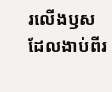រលើងឫស ដែលងាប់ពីរ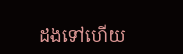ដងទៅហើយ